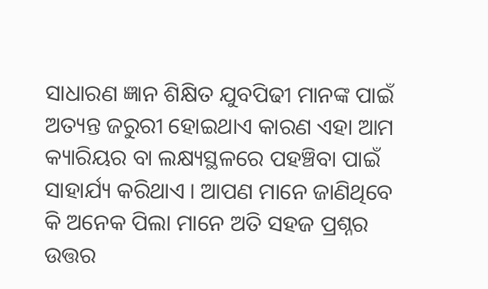ସାଧାରଣ ଜ୍ଞାନ ଶିକ୍ଷିତ ଯୁବପିଢୀ ମାନଙ୍କ ପାଇଁ ଅତ୍ୟନ୍ତ ଜରୁରୀ ହୋଇଥାଏ କାରଣ ଏହା ଆମ କ୍ୟାରିୟର ବା ଲକ୍ଷ୍ୟସ୍ଥଳରେ ପହଞ୍ଚିବା ପାଇଁ ସାହାର୍ଯ୍ୟ କରିଥାଏ । ଆପଣ ମାନେ ଜାଣିଥିବେ କି ଅନେକ ପିଲା ମାନେ ଅତି ସହଜ ପ୍ରଶ୍ନର ଉତ୍ତର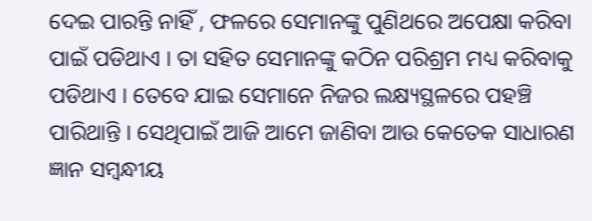ଦେଇ ପାରନ୍ତି ନାହିଁ , ଫଳରେ ସେମାନଙ୍କୁ ପୁଣିଥରେ ଅପେକ୍ଷା କରିବା ପାଇଁ ପଡିଥାଏ । ତା ସହିତ ସେମାନଙ୍କୁ କଠିନ ପରିଶ୍ରମ ମଧ୍ୟ କରିବାକୁ ପଡିଥାଏ । ତେବେ ଯାଇ ସେମାନେ ନିଜର ଲକ୍ଷ୍ୟସ୍ଥଳରେ ପହଞ୍ଚି ପାରିଥାନ୍ତି । ସେଥିପାଇଁ ଆଜି ଆମେ ଜାଣିବା ଆଉ କେତେକ ସାଧାରଣ ଜ୍ଞାନ ସମ୍ୱନ୍ଧୀୟ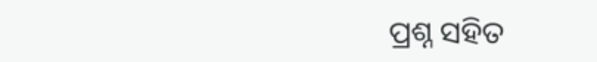ପ୍ରଶ୍ନ ସହିତ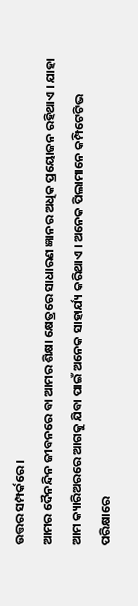ଉତ୍ତର ସମ୍ପର୍କରେ ।
ଆମର ଦୈନନ୍ଦିନ ଜୀବନରେ ବା ଆମର ଶିକ୍ଷା କ୍ଷେତ୍ରରେ ସାଧାରଣ ଜ୍ଞାନର ଅଧିକ ପ୍ରୟୋଜନ ରହିଥାଏ । ଯାହା ଆମ କ୍ୟାରିଅରରେ ଆଗକୁ ଯିବା ପାଇଁ ଅନେକ ସାହାର୍ଯ୍ୟ କରିଥାଏ । ଅନେକ ପିଲାମାନେ କମ୍ପିଟେଟିଭ ପରିକ୍ଷାରେ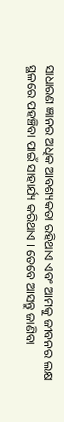ସାଧାରଣ ଜ୍ଞାନର ଅଧିକ ଆବଶ୍ୟକତା ରହିଥାଏ ଏବଂ ଆମକୁ ଜୀବନର ଲକ୍ଷ ସ୍ଥଳରେ ପହଞ୍ଚିବା ପାଇଁ ସାହାର୍ଯ୍ୟ କରିଥାଏ । ତେବେ ଆସନ୍ତୁ ଜାଣିବା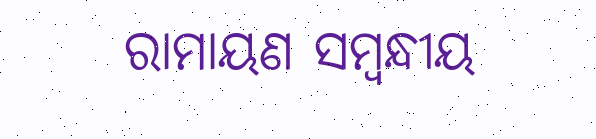ରାମାୟଣ ସମ୍ୱନ୍ଧୀୟ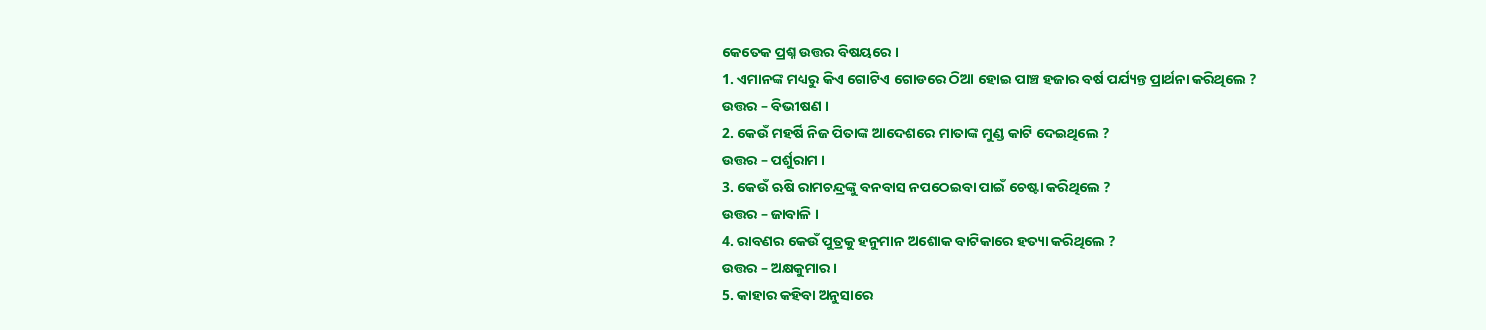କେତେକ ପ୍ରଶ୍ନ ଉତ୍ତର ବିଷୟରେ ।
1. ଏମାନଙ୍କ ମଧ୍ୟରୁ କିଏ ଗୋଟିଏ ଗୋଡରେ ଠିଆ ହୋଇ ପାଞ୍ଚ ହଜାର ବର୍ଷ ପର୍ଯ୍ୟନ୍ତ ପ୍ରାର୍ଥନା କରିଥିଲେ ?
ଉତ୍ତର – ବିଭୀଷଣ ।
2. କେଉଁ ମହର୍ଷି ନିଜ ପିତାଙ୍କ ଆଦେଶରେ ମାତାଙ୍କ ମୁଣ୍ଡ କାଟି ଦେଇଥିଲେ ?
ଉତ୍ତର – ପର୍ଶୁରାମ ।
3. କେଉଁ ଋଷି ରାମଚନ୍ଦ୍ରଙ୍କୁ ବନବାସ ନପଠେଇବା ପାଇଁ ଚେଷ୍ଟା କରିଥିଲେ ?
ଉତ୍ତର – ଜାବାଳି ।
4. ରାବଣର କେଉଁ ପୁତ୍ରକୁ ହନୁମାନ ଅଶୋକ ବାଟିକାରେ ହତ୍ୟା କରିଥିଲେ ?
ଉତ୍ତର – ଅକ୍ଷକୁମାର ।
5. କାହାର କହିବା ଅନୁସାରେ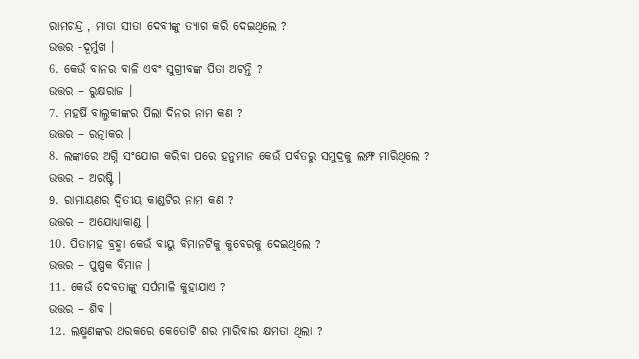ରାମଚନ୍ଦ୍ର , ମାତା ସୀତା ଦେବୀଙ୍କୁ ତ୍ୟାଗ କରି ଦେଇଥିଲେ ?
ଉତ୍ତର -ଦୂର୍ମୁଖ ।
6. କେଉଁ ବାନର ବାଳି ଏବଂ ସୁଗ୍ରୀବଙ୍କ ପିତା ଅଟନ୍ତି ?
ଉତ୍ତର – ରୁକ୍ଷରାଜ ।
7. ମହର୍ଷି ବାଲ୍ମକୀଙ୍କର ପିଲା ଦିନର ନାମ କଣ ?
ଉତ୍ତର – ରତ୍ନାକର ।
8. ଲଙ୍କାରେ ଅଗ୍ନି ସଂଯୋଗ କରିବା ପରେ ହନୁମାନ କେଉଁ ପର୍ବତରୁ ସମୁଦ୍ରକୁ ଲମ୍ଫ ମାରିଥିଲେ ?
ଉତ୍ତର – ଅରଷ୍ଟି ।
9. ରାମାୟଣର ଦ୍ୱିତୀୟ କାଣ୍ଡଟିର ନାମ କଣ ?
ଉତ୍ତର – ଅଯୋଧ୍ୟାକାଣ୍ଡ ।
10. ପିତାମହ ବ୍ରହ୍ମା କେଉଁ ବାୟୁ ବିମାନଟିକୁ କୁବେରକୁ ଦେଇଥିଲେ ?
ଉତ୍ତର – ପୁଷ୍ପକ ବିମାନ ।
11. କେଉଁ ଦେବତାଙ୍କୁ ସର୍ପମାଳି କୁହାଯାଏ ?
ଉତ୍ତର – ଶିବ ।
12. ଲକ୍ଷ୍ମଣଙ୍କର ଥରକରେ କେତୋଟି ଶର ମାରିବାର କ୍ଷମତା ଥିଲା ?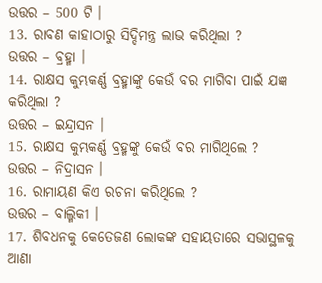ଉତ୍ତର – 500 ଟି ।
13. ରାବଣ କାହାଠାରୁ ସିଦ୍ଦିମନ୍ତ୍ର ଲାଭ କରିଥିଲା ?
ଉତ୍ତର – ବ୍ରହ୍ମା ।
14. ରାକ୍ଷସ କୁମ୍ଭକର୍ଣ୍ଣ ବ୍ରହ୍ମାଙ୍କୁ କେଉଁ ବର ମାଗିବା ପାଇଁ ଯଜ୍ଞ କରିଥିଲା ?
ଉତ୍ତର – ଇନ୍ଦ୍ରାସନ ।
15. ରାକ୍ଷସ କୁମ୍ଭକର୍ଣ୍ଣ ବ୍ରହ୍ମଙ୍କୁ କେଉଁ ବର ମାଗିଥିଲେ ?
ଉତ୍ତର – ନିଦ୍ରାସନ ।
16. ରାମାୟଣ କିଏ ରଚନା କରିଥିଲେ ?
ଉତ୍ତର – ବାଲ୍ମିକୀ ।
17. ଶିବଧନକୁ କେତେଜଣ ଲୋକଙ୍କ ସହାୟତାରେ ସଭାସ୍ଥଳକୁ ଆଣା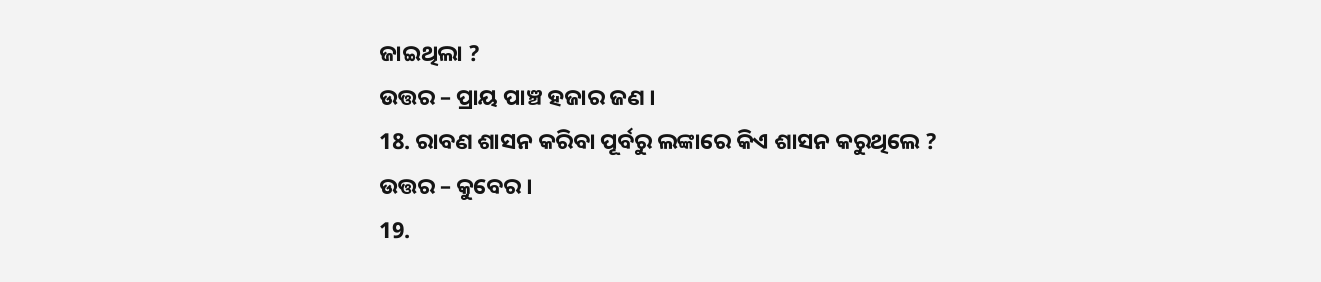ଜାଇଥିଲା ?
ଉତ୍ତର – ପ୍ରାୟ ପାଞ୍ଚ ହଜାର ଜଣ ।
18. ରାବଣ ଶାସନ କରିବା ପୂର୍ବରୁ ଲଙ୍କାରେ କିଏ ଶାସନ କରୁଥିଲେ ?
ଉତ୍ତର – କୁବେର ।
19.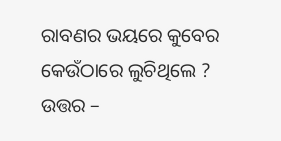ରାବଣର ଭୟରେ କୁବେର କେଉଁଠାରେ ଲୁଚିଥିଲେ ?
ଉତ୍ତର –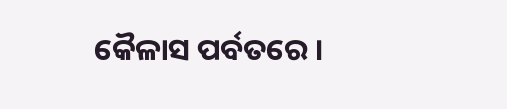କୈଳାସ ପର୍ବତରେ ।